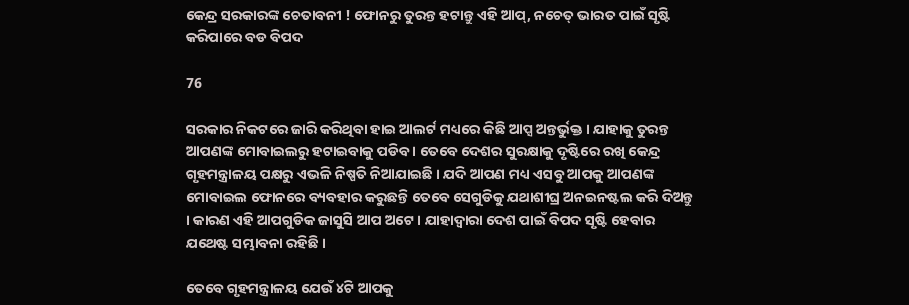କେନ୍ଦ୍ର ସରକାରଙ୍କ ଚେତାବନୀ ! ଫୋନରୁ ତୁରନ୍ତ ହଟାନ୍ତୁ ଏହି ଆପ୍, ନଚେତ୍ ଭାରତ ପାଇଁ ସୃଷ୍ଟି କରିପାରେ ବଡ ବିପଦ

76

ସରକାର ନିକଟରେ ଜାରି କରିଥିବା ହାଇ ଆଲର୍ଟ ମଧ୍ୟରେ କିଛି ଆପ୍ସ ଅନ୍ତର୍ଭୁକ୍ତ । ଯାହାକୁ ତୁରନ୍ତ ଆପଣଙ୍କ ମୋବାଇଲରୁ ହଟାଇବାକୁ ପଡିବ । ତେବେ ଦେଶର ସୁରକ୍ଷାକୁ ଦୃଷ୍ଟିରେ ରଖି କେନ୍ଦ୍ର ଗୃହମନ୍ତ୍ରାଳୟ ପକ୍ଷରୁ ଏଭଳି ନିଷ୍ପତି ନିଆଯାଇଛି । ଯଦି ଆପଣ ମଧ୍ୟ ଏସବୁ ଆପକୁ ଆପଣଙ୍କ ମୋବାଇଲ ଫୋନରେ ବ୍ୟବହାର କରୁଛନ୍ତି ତେବେ ସେଗୁଡିକୁ ଯଥାଶୀଘ୍ର ଅନଇନଷ୍ଟଲ କରି ଦିଅନ୍ତୁ । କାରଣ ଏହି ଆପଗୁଡିକ ଜାସୁସି ଆପ ଅଟେ । ଯାହାଦ୍ୱାରା ଦେଶ ପାଇଁ ବିପଦ ସୃଷ୍ଟି ହେବାର ଯଥେଷ୍ଟ ସମ୍ଭାବନା ରହିଛି ।

ତେବେ ଗୃହମନ୍ତ୍ରାଳୟ ଯେଉଁ ୪ଟି ଆପକୁ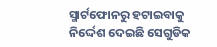ସ୍ମାର୍ଟଫୋନରୁ ହଟାଇବାକୁ ନିର୍ଦ୍ଦେଶ ଦେଇଛି ସେଗୁଡିକ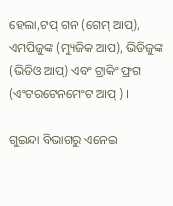ହେଲା,ଟପ୍ ଗନ (ଗେମ୍ ଆପ୍), ଏମପିଜୁଙ୍କ (ମ୍ୟୁଜିକ ଆପ), ଭିଡିଜୁଙ୍କ (ଭିଡିଓ ଆପ୍) ଏବଂ ଟ୍ରାକିଂ ଫ୍ରଗ (ଏଂଟରଟେନମେଂଟ ଆପ୍ ) ।

ଗୁଇନ୍ଦା ବିଭାଗରୁ ଏନେଇ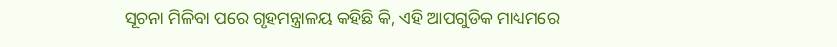ସୂଚନା ମିଳିବା ପରେ ଗୃହମନ୍ତ୍ରାଳୟ କହିଛି କି, ଏହି ଆପଗୁଡିକ ମାଧ୍ୟମରେ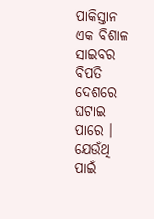ପାକିସ୍ତାନ ଏକ ବିଶାଳ ସାଇବର ବିପତି ଦେଶରେ ଘଟାଇ ପାରେ । ଯେଉଁଥି ପାଇଁ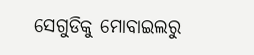ସେଗୁଡିକୁ ମୋବାଇଲରୁ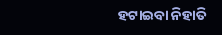ହଟାଇବା ନିହାତି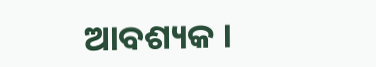ଆବଶ୍ୟକ ।